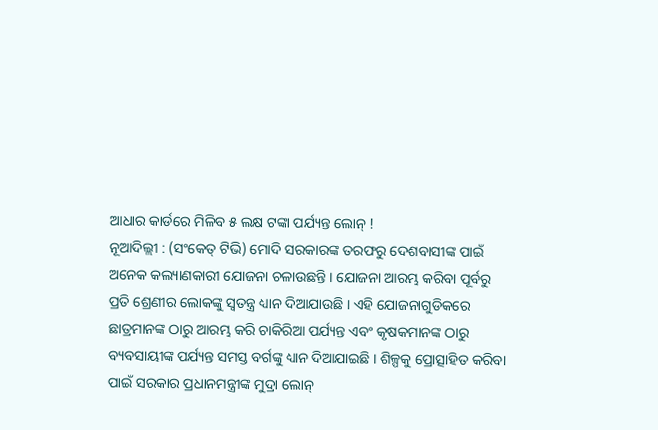ଆଧାର କାର୍ଡରେ ମିଳିବ ୫ ଲକ୍ଷ ଟଙ୍କା ପର୍ଯ୍ୟନ୍ତ ଲୋନ୍ !
ନୂଆଦିଲ୍ଲୀ : (ସଂକେତ୍ ଟିଭି) ମୋଦି ସରକାରଙ୍କ ତରଫରୁ ଦେଶବାସୀଙ୍କ ପାଇଁ ଅନେକ କଲ୍ୟାଣକାରୀ ଯୋଜନା ଚଳାଉଛନ୍ତି । ଯୋଜନା ଆରମ୍ଭ କରିବା ପୂର୍ବରୁ ପ୍ରତି ଶ୍ରେଣୀର ଲୋକଙ୍କୁ ସ୍ୱତନ୍ତ୍ର ଧ୍ୟାନ ଦିଆଯାଉଛି । ଏହି ଯୋଜନାଗୁଡିକରେ ଛାତ୍ରମାନଙ୍କ ଠାରୁ ଆରମ୍ଭ କରି ଚାକିରିଆ ପର୍ଯ୍ୟନ୍ତ ଏବଂ କୃଷକମାନଙ୍କ ଠାରୁ ବ୍ୟବସାୟୀଙ୍କ ପର୍ଯ୍ୟନ୍ତ ସମସ୍ତ ବର୍ଗଙ୍କୁ ଧ୍ୟାନ ଦିଆଯାଇଛି । ଶିଳ୍ପକୁ ପ୍ରୋତ୍ସାହିତ କରିବା ପାଇଁ ସରକାର ପ୍ରଧାନମନ୍ତ୍ରୀଙ୍କ ମୁଦ୍ରା ଲୋନ୍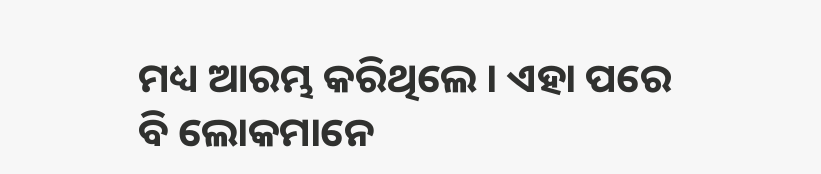ମଧ୍ୟ ଆରମ୍ଭ କରିଥିଲେ । ଏହା ପରେ ବି ଲୋକମାନେ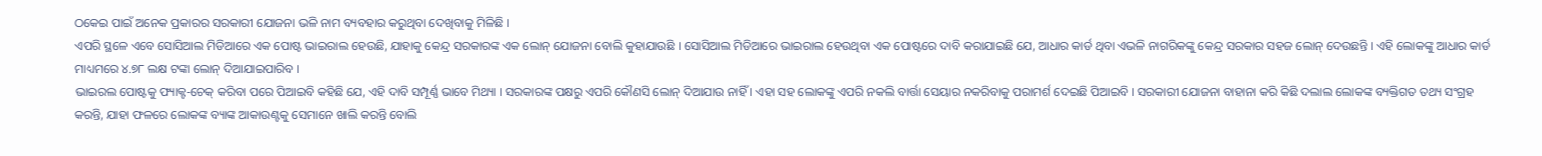ଠକେଇ ପାଇଁ ଅନେକ ପ୍ରକାରର ସରକାରୀ ଯୋଜନା ଭଳି ନାମ ବ୍ୟବହାର କରୁଥିବା ଦେଖିବାକୁ ମିଳିଛି ।
ଏପରି ସ୍ଥଳେ ଏବେ ସୋସିଆଲ ମିଡିଆରେ ଏକ ପୋଷ୍ଟ ଭାଇରାଲ ହେଉଛି, ଯାହାକୁ କେନ୍ଦ୍ର ସରକାରଙ୍କ ଏକ ଲୋନ୍ ଯୋଜନା ବୋଲି କୁହାଯାଉଛି । ସୋସିଆଲ ମିଡିଆରେ ଭାଇରାଲ ହେଉଥିବା ଏକ ପୋଷ୍ଟରେ ଦାବି କରାଯାଇଛି ଯେ, ଆଧାର କାର୍ଡ ଥିବା ଏଭଳି ନାଗରିକଙ୍କୁ କେନ୍ଦ୍ର ସରକାର ସହଜ ଲୋନ୍ ଦେଉଛନ୍ତି । ଏହି ଲୋକଙ୍କୁ ଆଧାର କାର୍ଡ ମାଧ୍ୟମରେ ୪.୭୮ ଲକ୍ଷ ଟଙ୍କା ଲୋନ୍ ଦିଆଯାଇପାରିବ ।
ଭାଇରଲ ପୋଷ୍ଟକୁ ଫ୍ୟାକ୍ଟ-ଚେକ୍ କରିବା ପରେ ପିଆଇବି କହିଛି ଯେ, ଏହି ଦାବି ସମ୍ପୂର୍ଣ୍ଣ ଭାବେ ମିଥ୍ୟା । ସରକାରଙ୍କ ପକ୍ଷରୁ ଏପରି କୌଣସି ଲୋନ୍ ଦିଆଯାଉ ନାହିଁ । ଏହା ସହ ଲୋକଙ୍କୁ ଏପରି ନକଲି ବାର୍ତ୍ତା ସେୟାର ନକରିବାକୁ ପରାମର୍ଶ ଦେଇଛି ପିଆଇବି । ସରକାରୀ ଯୋଜନା ବାହାନା କରି କିଛି ଦଲାଲ ଲୋକଙ୍କ ବ୍ୟକ୍ତିଗତ ତଥ୍ୟ ସଂଗ୍ରହ କରନ୍ତି, ଯାହା ଫଳରେ ଲୋକଙ୍କ ବ୍ୟାଙ୍କ ଆକାଉଣ୍ଟକୁ ସେମାନେ ଖାଲି କରନ୍ତି ବୋଲି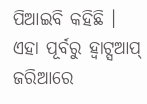ପିଆଇବି କହିଛି ।
ଏହା ପୂର୍ବରୁ ହ୍ୱାଟ୍ସଆପ୍ ଜରିଆରେ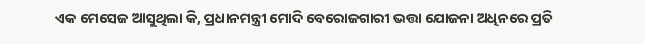ଏକ ମେସେଜ ଆସୁଥିଲା କି, ପ୍ରଧାନମନ୍ତ୍ରୀ ମୋଦି ବେରୋଜଗାରୀ ଭତ୍ତା ଯୋଜନା ଅଧିନରେ ପ୍ରତି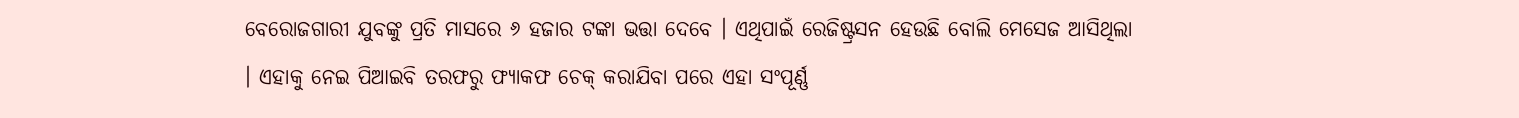ବେରୋଜଗାରୀ ଯୁବଙ୍କୁ ପ୍ରତି ମାସରେ ୬ ହଜାର ଟଙ୍କା ଭତ୍ତା ଦେବେ । ଏଥିପାଇଁ ରେଜିଷ୍ଟ୍ରସନ ହେଉଛି ବୋଲି ମେସେଜ ଆସିଥିଲା । ଏହାକୁ ନେଇ ପିଆଇବି ତରଫରୁ ଫ୍ୟାକଫ ଚେକ୍ କରାଯିବା ପରେ ଏହା ସଂପୂର୍ଣ୍ଣ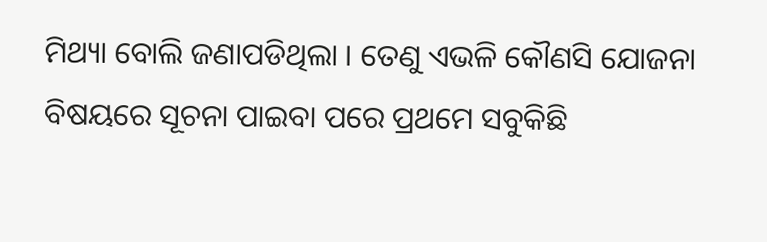ମିଥ୍ୟା ବୋଲି ଜଣାପଡିଥିଲା । ତେଣୁ ଏଭଳି କୌଣସି ଯୋଜନା ବିଷୟରେ ସୂଚନା ପାଇବା ପରେ ପ୍ରଥମେ ସବୁକିଛି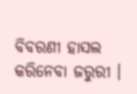ବିବରଣୀ ହାସଲ କରିନେବା ଜରୁରୀ ।